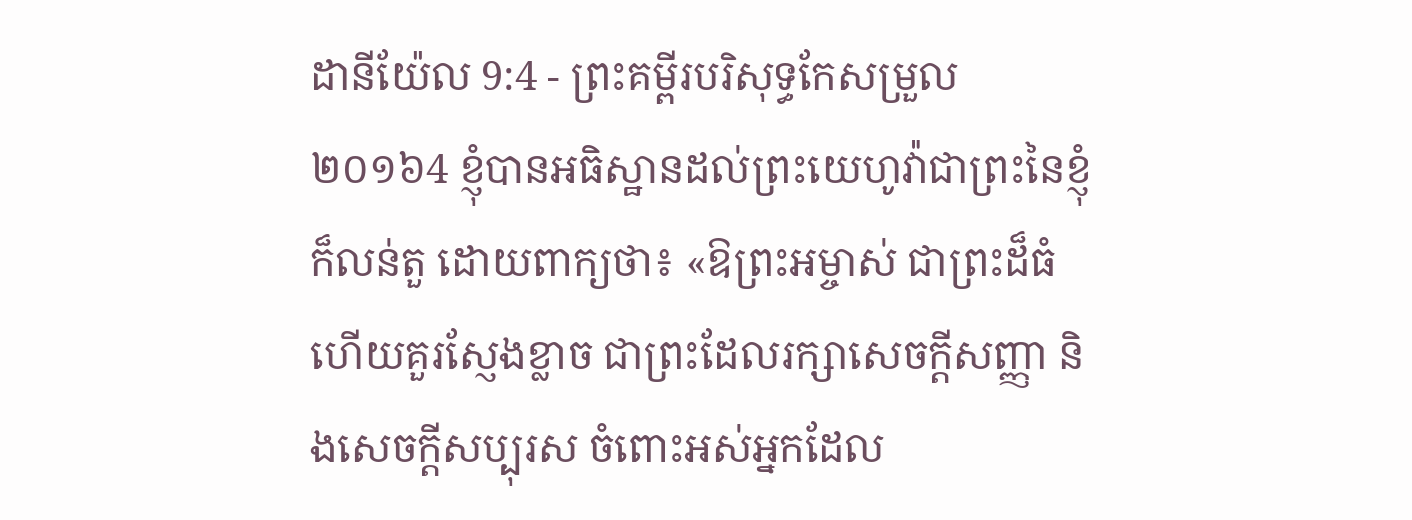ដានីយ៉ែល 9:4 - ព្រះគម្ពីរបរិសុទ្ធកែសម្រួល ២០១៦4 ខ្ញុំបានអធិស្ឋានដល់ព្រះយេហូវ៉ាជាព្រះនៃខ្ញុំ ក៏លន់តួ ដោយពាក្យថា៖ «ឱព្រះអម្ចាស់ ជាព្រះដ៏ធំ ហើយគួរស្ញែងខ្លាច ជាព្រះដែលរក្សាសេចក្ដីសញ្ញា និងសេចក្ដីសប្បុរស ចំពោះអស់អ្នកដែល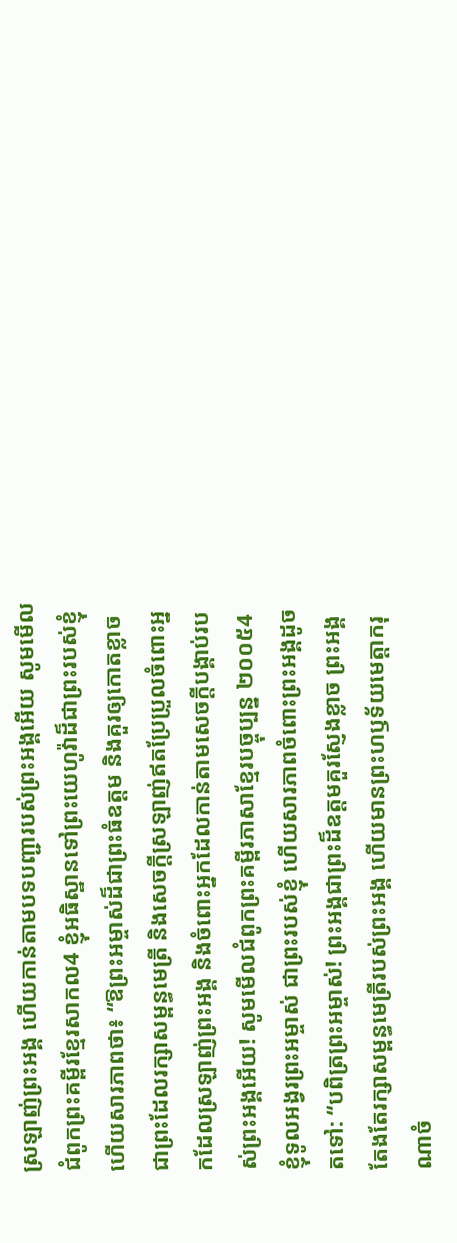ស្រឡាញ់ព្រះអង្គ ហើយកាន់តាមបទបញ្ជារបស់ព្រះអង្គអើយ សូមមើលជំពូកព្រះគម្ពីរខ្មែរសាកល4 ខ្ញុំអធិស្ឋានទៅព្រះយេហូវ៉ាដ៏ជាព្រះរបស់ខ្ញុំ ហើយសារភាពថា៖ “ឱព្រះអម្ចាស់ដ៏ជាព្រះធំឧត្ដម និងគួរឲ្យកោតខ្លាច ជាព្រះដែលរក្សាសម្ពន្ធមេត្រី និងសេចក្ដីស្រឡាញ់ឥតប្រែប្រួលចំពោះអ្នកដែលស្រឡាញ់ព្រះអង្គ និងចំពោះអ្នកដែលកាន់តាមសេចក្ដីបង្គាប់របស់ព្រះអង្គអើយ! សូមមើលជំពូកព្រះគម្ពីរភាសាខ្មែរបច្ចុប្បន្ន ២០០៥4 ខ្ញុំទូលអង្វរព្រះអម្ចាស់ ជាព្រះរបស់ខ្ញុំ ហើយសារភាពចំពោះព្រះអង្គដូចតទៅ: “បពិត្រព្រះអម្ចាស់! ព្រះអង្គជាព្រះដ៏ឧត្ដមគួរស្ញែងខ្លាច ព្រះអង្គតែងតែរក្សាសម្ពន្ធមេត្រីរបស់ព្រះអង្គ ហើយមានព្រះហឫទ័យមេត្តាករុណាចំ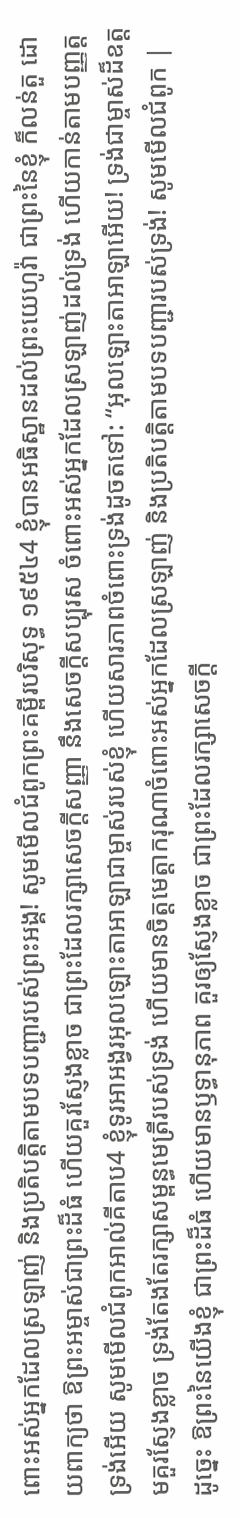ពោះអស់អ្នកដែលស្រឡាញ់ និងប្រតិបត្តិតាមបទបញ្ជារបស់ព្រះអង្គ! សូមមើលជំពូកព្រះគម្ពីរបរិសុទ្ធ ១៩៥៤4 ខ្ញុំបានអធិស្ឋានដល់ព្រះយេហូវ៉ា ជាព្រះនៃខ្ញុំ ក៏លន់តួ ដោយពាក្យថា ឱព្រះអម្ចាស់ជាព្រះដ៏ធំ ហើយគួរស្ញែងខ្លាច ជាព្រះដែលរក្សាសេចក្ដីសញ្ញា នឹងសេចក្ដីសប្បុរស ចំពោះអស់អ្នកដែលស្រឡាញ់ដល់ទ្រង់ ហើយកាន់តាមបញ្ញត្តទ្រង់អើយ សូមមើលជំពូកអាល់គីតាប4 ខ្ញុំទូរអាអង្វរអុលឡោះតាអាឡាជាម្ចាស់របស់ខ្ញុំ ហើយសារភាពចំពោះទ្រង់ដូចតទៅ: “អុលឡោះតាអាឡាអើយ! ទ្រង់ជាម្ចាស់ដ៏ឧត្ដមគួរស្ញែងខ្លាច ទ្រង់តែងតែរក្សាសម្ពន្ធមេត្រីរបស់ទ្រង់ ហើយមានចិត្តមេត្តាករុណាចំពោះអស់អ្នកដែលស្រឡាញ់ និងប្រតិបត្តិតាមបទបញ្ជារបស់ទ្រង់! សូមមើលជំពូក |
ដូច្នេះ ឱព្រះនៃយើងខ្ញុំ ជាព្រះដ៏ធំ ហើយមានឫទ្ធានុភាព គួរឲ្យស្ញែងខ្លាច ជាព្រះដែលរក្សាសេចក្ដី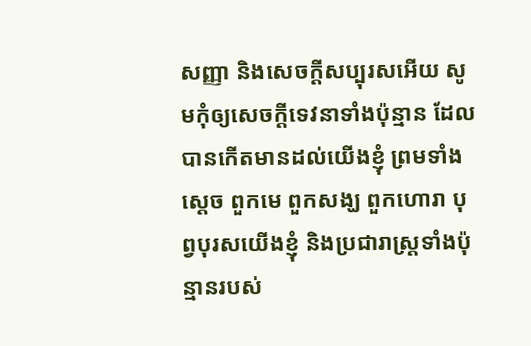សញ្ញា និងសេចក្ដីសប្បុរសអើយ សូមកុំឲ្យសេចក្ដីទេវនាទាំងប៉ុន្មាន ដែលបានកើតមានដល់យើងខ្ញុំ ព្រមទាំងស្តេច ពួកមេ ពួកសង្ឃ ពួកហោរា បុព្វបុរសយើងខ្ញុំ និងប្រជារាស្ត្រទាំងប៉ុន្មានរបស់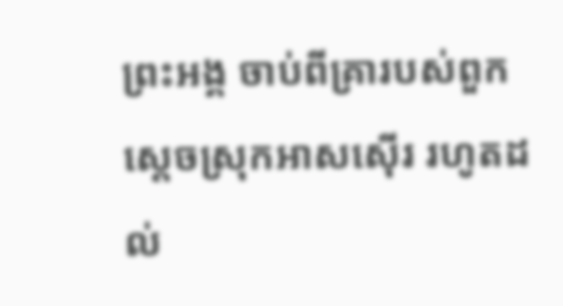ព្រះអង្គ ចាប់ពីគ្រារបស់ពួកស្តេចស្រុកអាសស៊ើរ រហូតដល់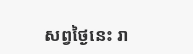សព្វថ្ងៃនេះ រា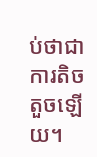ប់ថាជាការតិចតួចឡើយ។